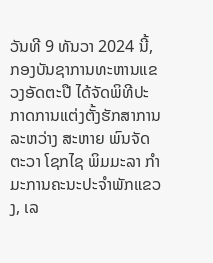ວັນທີ 9 ທັນວາ 2024 ນີ້, ກອງບັນຊາການທະຫານແຂວງອັດຕະປື ໄດ້ຈັດພິທີປະກາດການແຕ່ງຕັ້ງຮັກສາການ ລະຫວ່າງ ສະຫາຍ ພົນຈັດຕະວາ ໂຊກໄຊ ພິມມະລາ ກຳມະການຄະນະປະຈຳພັກແຂວງ, ເລ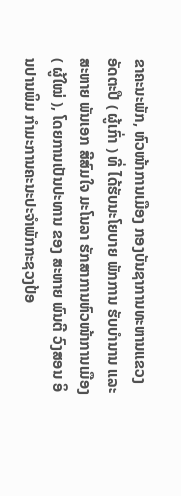ຂາຄະນະພັກ, ຫົວໜ້າການເມືອງ ກອງບັນຊາການທະຫານແຂວງອັດຕະປື ( ຜູ້ເກົ່າ ) ທີ່ ໄດ້ຮັບນະໂຍບາຍ ພັກການ ຮັບບໍານານ ແລະ ສະຫາຍ ພັນເອກ ສີສົມໃຈ ມະໂນລາ ຮັກສາການຫົວໜ້າການເມືອງ ( ຜູ້ໃໝ່ ), ໂດຍການເປັນປະທານ ຂອງ ສະຫາຍ ພົນຕີ ວົງສອນ ອິນປານພິມ ກຳມະການຄະນະປະຈໍາພັກກະຊວງປ້ອ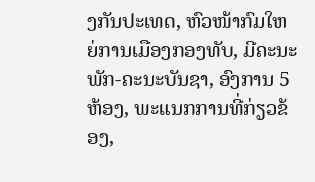ງກັນປະເທດ, ຫົວໜ້າກົມໃຫຍ່ການເມືອງກອງທັບ, ມີຄະນະພັກ-ຄະນະບັນຊາ, ອົງການ 5 ຫ້ອງ, ພະແນກການທີ່ກ່ຽວຂ້ອງ,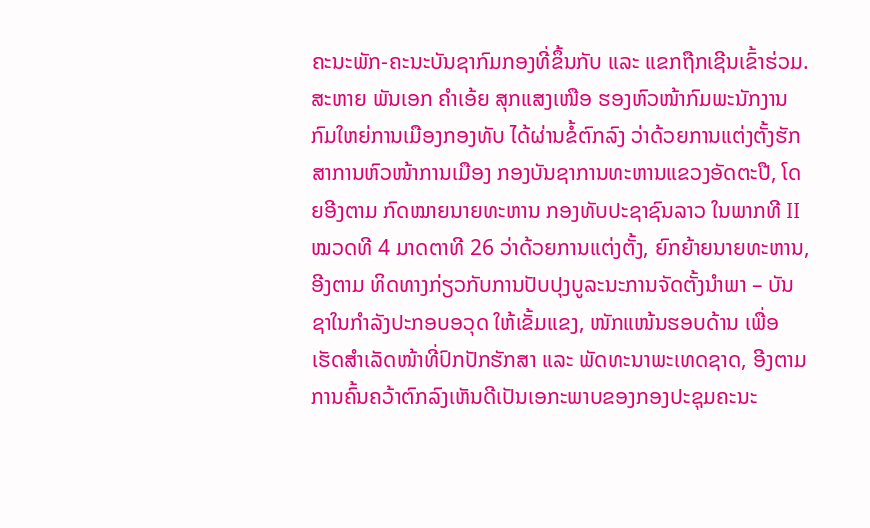ຄະນະພັກ-ຄະນະບັນຊາກົມກອງທີ່ຂຶ້ນກັບ ແລະ ແຂກຖືກເຊີນເຂົ້າຮ່ວມ.
ສະຫາຍ ພັນເອກ ຄຳເອ້ຍ ສຸກແສງເໜືອ ຮອງຫົວໜ້າກົມພະນັກງານ ກົມໃຫຍ່ການເມືອງກອງທັບ ໄດ້ຜ່ານຂໍ້ຕົກລົງ ວ່າດ້ວຍການແຕ່ງຕັ້ງຮັກສາການຫົວໜ້າການເມືອງ ກອງບັນຊາການທະຫານແຂວງອັດຕະປື, ໂດຍອີງຕາມ ກົດໝາຍນາຍທະຫານ ກອງທັບປະຊາຊົນລາວ ໃນພາກທີ II ໝວດທີ 4 ມາດຕາທີ 26 ວ່າດ້ວຍການແຕ່ງຕັ້ງ, ຍົກຍ້າຍນາຍທະຫານ, ອີງຕາມ ທິດທາງກ່ຽວກັບການປັບປຸງບູລະນະການຈັດຕັ້ງນຳພາ – ບັນຊາໃນກຳລັງປະກອບອວຸດ ໃຫ້ເຂັ້ມແຂງ, ໜັກແໜ້ນຮອບດ້ານ ເພື່ອເຮັດສຳເລັດໜ້າທີ່ປົກປັກຮັກສາ ແລະ ພັດທະນາພະເທດຊາດ, ອີງຕາມ ການຄົ້ນຄວ້າຕົກລົງເຫັນດີເປັນເອກະພາບຂອງກອງປະຊຸມຄະນະ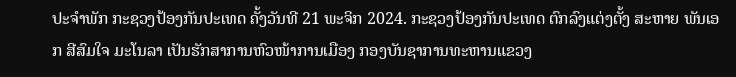ປະຈຳພັກ ກະຊວງປ້ອງກັນປະເທດ ຄັ້ງວັນທີ 21 ພະຈິກ 2024. ກະຊວງປ້ອງກັນປະເທດ ຕົກລົງແຕ່ງຕັ້ງ ສະຫາຍ ພັນເອກ ສີສົມໃຈ ມະໂນລາ ເປັນຮັກສາການຫົວໜ້າການເມືອງ ກອງບັນຊາການທະຫານແຂວງ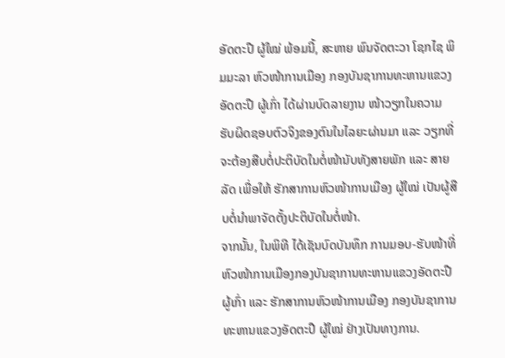ອັດຕະປື ຜູ້ໃໝ່ ພ້ອມນີ້, ສະຫາຍ ພົນຈັດຕະວາ ໂຊກໄຊ ພິມມະລາ ຫົວໜ້າການເມືອງ ກອງບັນຊາການທະຫານແຂວງອັດຕະປື ຜູ້ເກົ່າ ໄດ້ຜ່ານບົດລາຍງານ ໜ້າວຽກໃນຄວາມຮັບຜິດຊອບຕົວຈິງຂອງຕົນໃນໄລຍະຜ່ານມາ ແລະ ວຽກທີ່ຈະຕ້ອງສືບຕໍ່ປະຕິບັດໃນຕໍ່ໜ້ານັບທັງສາຍພັກ ແລະ ສາຍລັດ ເພື່ອໃຫ້ ຮັກສາການຫົວໜ້າການເມືອງ ຜູ້ໃໝ່ ເປັນຜູ້ສືບຕໍ່ນໍາພາຈັດຕັ້ງປະຕິບັດໃນຕໍ່ໜ້າ.
ຈາກນັ້ນ, ໃນພິທີ ໄດ້ເຊັນບົດບັນທຶກ ການມອບ-ຮັບໜ້າທີ່ ຫົວໜ້າການເມືອງກອງບັນຊາການທະຫານແຂວງອັດຕະປື ຜູ້ເກົ່າ ແລະ ຮັກສາການຫົວໜ້າການເມືອງ ກອງບັນຊາການທະຫານແຂວງອັດຕະປື ຜູ້ໃໝ່ ຢ່າງເປັນທາງການ.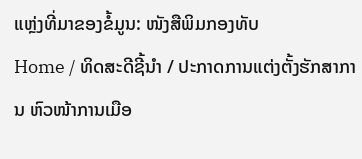ແຫຼ່ງທີ່ມາຂອງຂໍ້ມູນ: ໜັງສືພິມກອງທັບ
Home / ທິດສະດີຊີ້ນຳ / ປະກາດການແຕ່ງຕັ້ງຮັກສາການ ຫົວໜ້າການເມືອ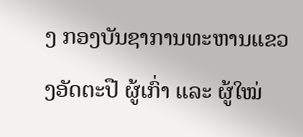ງ ກອງບັນຊາການທະຫານແຂວງອັດຕະປື ຜູ້ເກົ່າ ແລະ ຜູ້ໃໝ່